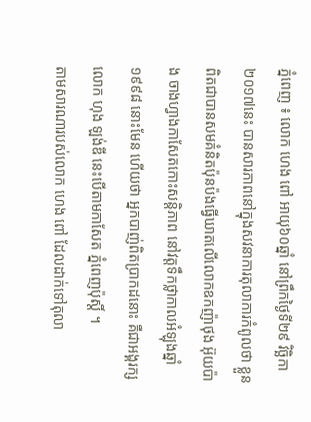ភ្នំពេញ ៖ លោក ហេង ពៅ អាយុ៦០ឆ្នាំ នៅព្រឹកថ្ងៃទី២៩ វិច្ឆិកា ២០១៧នេះ បានសារភាពនៅក្នុងសវនាការតុលាការកំពូលថា ខ្លួនពិតជាបានសមគំនិតប៉ុនប៉ងធ្វើឃាតលើលោកឧកញ៉ាថុង អ៊ុយប៉ាង ចាងហ្វាងកាសែតកោះសន្តិភាព នៅវត្តទឹកថ្លាកាលអំឡុងឆ្នាំ ១៩៩៨ នោះមែន ហើយថា អ្នកបាញ់ពិតប្រាកដនោះ គឺជាអង្គរក្ស លោក ហុង ឡង់ឌី នេះបើតាមកាសែត ភ្នំពេញប៉ុស្តិ៍ ។
តាមសារណារបស់លោក ហេង ពៅ ដែលដាក់ទៅតុលា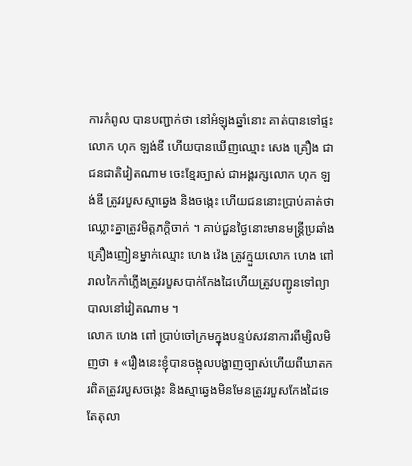ការកំពូល បានបញ្ជាក់ថា នៅអំឡុងឆ្នាំនោះ គាត់បានទៅផ្ទះលោក ហុក ឡង់ឌី ហើយបានឃើញឈ្មោះ សេង គ្រឿង ជាជនជាតិវៀតណាម ចេះខ្មែរច្បាស់ ជាអង្គរក្សលោក ហុក ឡង់ឌី ត្រូវរបួសស្មាឆ្វេង និងចង្កេះ ហើយជននោះប្រាប់គាត់ថា ឈ្លោះគ្នាត្រូវមិត្តភក្តិចាក់ ។ គាប់ជួនថ្ងៃនោះមានមន្ត្រីប្រឆាំងគ្រឿងញៀនម្នាក់ឈ្មោះ ហេង វ៉េង ត្រូវក្មួយលោក ហេង ពៅ រាលកៃកាំភ្លើងត្រូវរបួសបាក់កែងដៃហើយត្រូវបញ្ជូនទៅព្យាបាលនៅវៀតណាម ។
លោក ហេង ពៅ ប្រាប់ចៅក្រមក្នុងបន្ទប់សវនាការពីម្សិលមិញថា ៖ «រឿងនេះខ្ញុំបានចង្អុលបង្ហាញច្បាស់ហើយពីឃាតករពិតត្រូវរបួសចង្កេះ និងស្មាឆ្វេងមិនមែនត្រូវរបួសកែងដៃទេ តែតុលា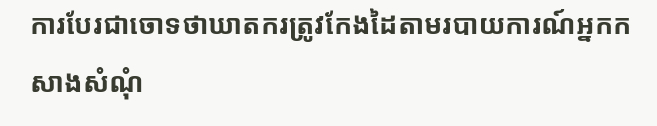ការបែរជាចោទថាឃាតករត្រូវកែងដៃតាមរបាយការណ៍អ្នកកសាងសំណុំ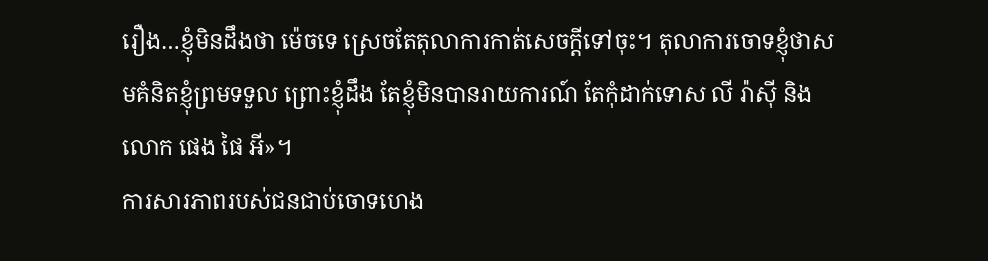រឿង…ខ្ញុំមិនដឹងថា ម៉េចទេ ស្រេចតែតុលាការកាត់សេចក្តីទៅចុះ។ តុលាការចោទខ្ញុំថាសមគំនិតខ្ញុំព្រមទទួល ព្រោះខ្ញុំដឹង តែខ្ញុំមិនបានរាយការណ៍ តែកុំដាក់ទោស លី រ៉ាស៊ី និង លោក ផេង ផៃ អី»។
ការសារភាពរបស់ជនជាប់ចោទហេង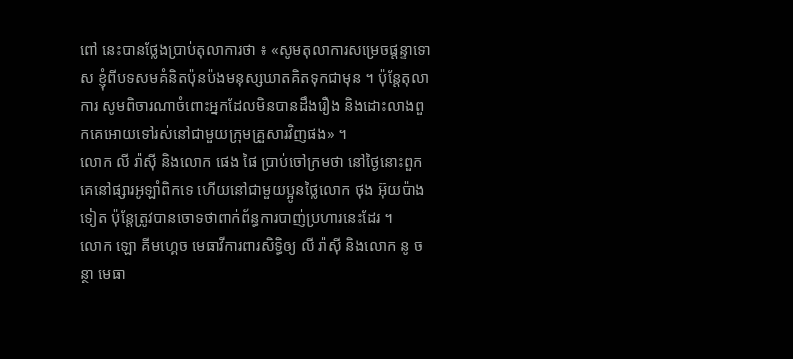ពៅ នេះបានថ្លែងប្រាប់តុលាការថា ៖ «សូមតុលាការសម្រេចផ្តន្ទាទោស ខ្ញុំពីបទសមគំនិតប៉ុនប៉ងមនុស្សឃាតគិតទុកជាមុន ។ ប៉ុន្តែតុលាការ សូមពិចារណាចំពោះអ្នកដែលមិនបានដឹងរឿង និងដោះលាងពួកគេអោយទៅរស់នៅជាមួយក្រុមគ្រួសារវិញផង» ។
លោក លី រ៉ាស៊ី និងលោក ផេង ផៃ ប្រាប់ចៅក្រមថា នៅថ្ងៃនោះពួកគេនៅផ្សារអូឡាំពិកទេ ហើយនៅជាមួយប្អូនថ្លៃលោក ថុង អ៊ុយប៉ាង ទៀត ប៉ុន្តែត្រូវបានចោទថាពាក់ព័ន្ធការបាញ់ប្រហារនេះដែរ ។
លោក ឡោ គីមហ្គេច មេធាវីការពារសិទ្ធិឲ្យ លី រ៉ាស៊ី និងលោក នូ ចន្ថា មេធា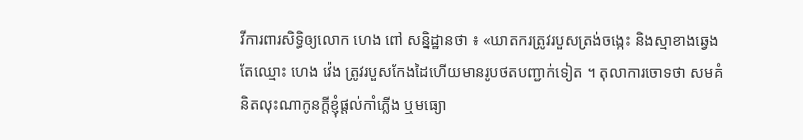វីការពារសិទ្ធិឲ្យលោក ហេង ពៅ សន្និដ្ឋានថា ៖ «ឃាតករត្រូវរបួសត្រង់ចង្កេះ និងស្មាខាងឆ្វេង តែឈ្មោះ ហេង វ៉េង ត្រូវរបួសកែងដៃហើយមានរូបថតបញ្ជាក់ទៀត ។ តុលាការចោទថា សមគំនិតលុះណាកូនក្តីខ្ញុំផ្តល់កាំភ្លើង ឬមធ្យោ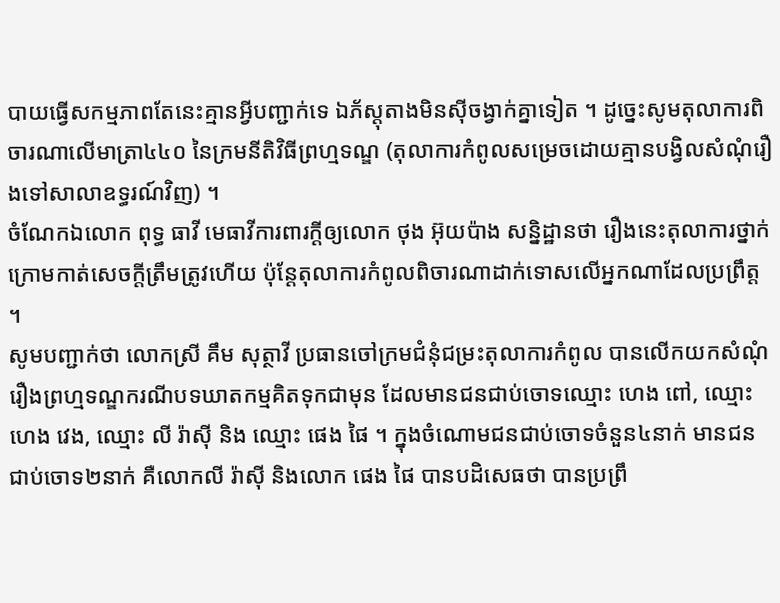បាយធ្វើសកម្មភាពតែនេះគ្មានអ្វីបញ្ជាក់ទេ ឯភ័ស្តុតាងមិនស៊ីចង្វាក់គ្នាទៀត ។ ដូច្នេះសូមតុលាការពិចារណាលើមាត្រា៤៤០ នៃក្រមនីតិវិធីព្រហ្មទណ្ឌ (តុលាការកំពូលសម្រេចដោយគ្មានបង្វិលសំណុំរឿងទៅសាលាឧទ្ធរណ៍វិញ) ។
ចំណែកឯលោក ពុទ្ធ ធាវី មេធាវីការពារក្តីឲ្យលោក ថុង អ៊ុយប៉ាង សន្និដ្ឋានថា រឿងនេះតុលាការថ្នាក់ក្រោមកាត់សេចក្តីត្រឹមត្រូវហើយ ប៉ុន្តែតុលាការកំពូលពិចារណាដាក់ទោសលើអ្នកណាដែលប្រព្រឹត្ត ។
សូមបញ្ជាក់ថា លោកស្រី គឹម សុត្ថាវី ប្រធានចៅក្រមជំនុំជម្រះតុលាការកំពូល បានលើកយកសំណុំរឿងព្រហ្មទណ្ឌករណីបទឃាតកម្មគិតទុកជាមុន ដែលមានជនជាប់ចោទឈ្មោះ ហេង ពៅ, ឈ្មោះហេង វេង, ឈ្មោះ លី រ៉ាស៊ី និង ឈ្មោះ ផេង ផៃ ។ ក្នុងចំណោមជនជាប់ចោទចំនួន៤នាក់ មានជនជាប់ចោទ២នាក់ គឺលោកលី រ៉ាស៊ី និងលោក ផេង ផៃ បានបដិសេធថា បានប្រព្រឹ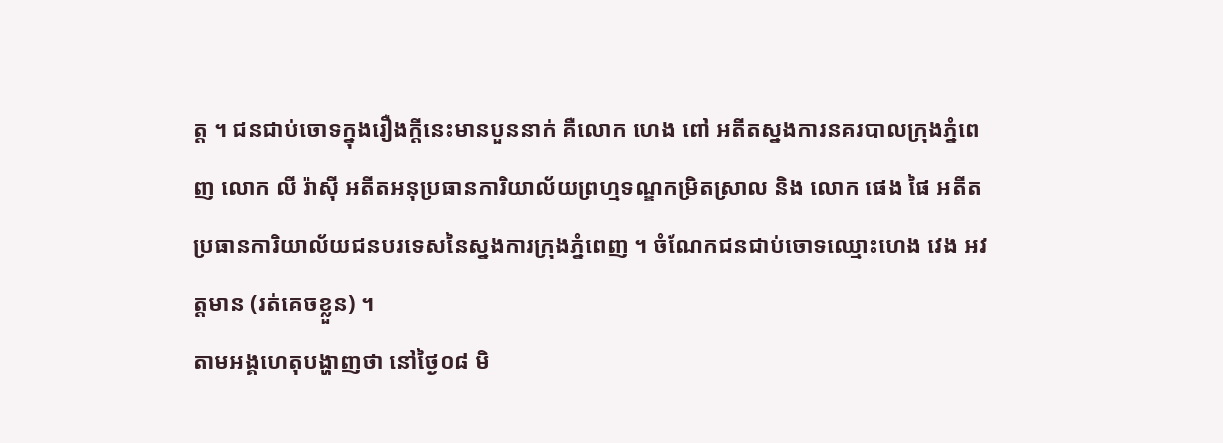ត្ត ។ ជនជាប់ចោទក្នុងរឿងក្ដីនេះមានបួននាក់ គឺលោក ហេង ពៅ អតីតស្នងការនគរបាលក្រុងភ្នំពេញ លោក លី រ៉ាស៊ី អតីតអនុប្រធានការិយាល័យព្រហ្មទណ្ឌកម្រិតស្រាល និង លោក ផេង ផៃ អតីតប្រធានការិយាល័យជនបរទេសនៃស្នងការក្រុងភ្នំពេញ ។ ចំណែកជនជាប់ចោទឈ្មោះហេង វេង អវត្តមាន (រត់គេចខ្លួន) ។
តាមអង្គហេតុបង្ហាញថា នៅថ្ងៃ០៨ មិ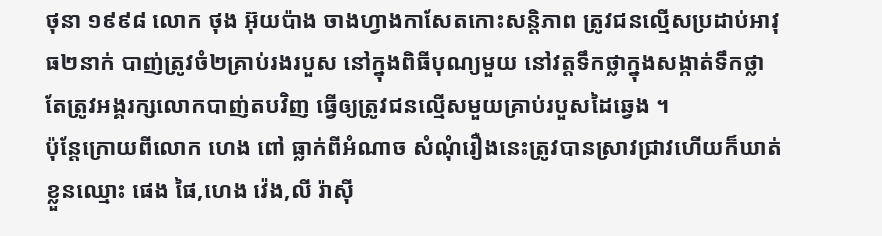ថុនា ១៩៩៨ លោក ថុង អ៊ុយប៉ាង ចាងហ្វាងកាសែតកោះសន្តិភាព ត្រូវជនល្មើសប្រដាប់អាវុធ២នាក់ បាញ់ត្រូវចំ២គ្រាប់រងរបួស នៅក្នុងពិធីបុណ្យមួយ នៅវត្តទឹកថ្លាក្នុងសង្កាត់ទឹកថ្លា តែត្រូវអង្គរក្សលោកបាញ់តបវិញ ធ្វើឲ្យត្រូវជនល្មើសមួយគ្រាប់របួសដៃឆ្វេង ។
ប៉ុន្តែក្រោយពីលោក ហេង ពៅ ធ្លាក់ពីអំណាច សំណុំរឿងនេះត្រូវបានស្រាវជ្រាវហើយក៏ឃាត់ខ្លួនឈ្មោះ ផេង ផៃ,ហេង វ៉េង,លី រ៉ាស៊ី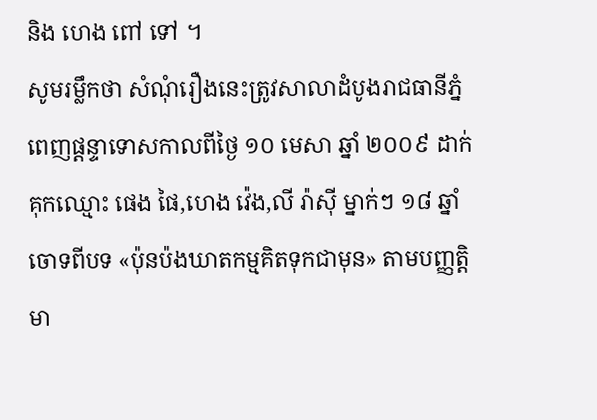និង ហេង ពៅ ទៅ ។
សូមរម្លឹកថា សំណុំរឿងនេះត្រូវសាលាដំបូងរាជធានីភ្នំពេញផ្តន្ទាទោសកាលពីថ្ងៃ ១០ មេសា ឆ្នាំ ២០០៩ ដាក់គុកឈ្មោះ ផេង ផៃ,ហេង វ៉េង,លី រ៉ាស៊ី ម្នាក់ៗ ១៨ ឆ្នាំចោទពីបទ «ប៉ុនប៉ងឃាតកម្មគិតទុកជាមុន» តាមបញ្ញត្តិមា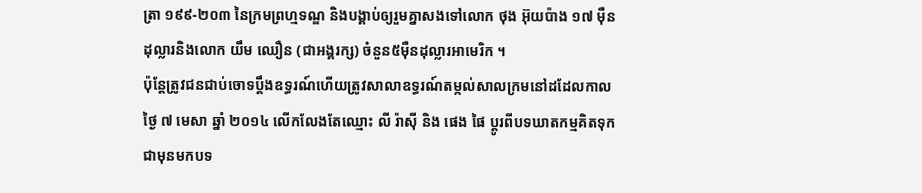ត្រា ១៩៩-២០៣ នៃក្រមព្រហ្មទណ្ឌ និងបង្គាប់ឲ្យរួមគ្នាសងទៅលោក ថុង អ៊ុយប៉ាង ១៧ ម៉ឺនដុល្លារនិងលោក យឹម ឈឿន (ជាអង្គរក្ស) ចំនួន៥ម៉ឺនដុល្លារអាមេរិក ។
ប៉ុន្តែត្រូវជនជាប់ចោទប្តឹងឧទ្ធរណ៍ហើយត្រូវសាលាឧទ្ធរណ៍តម្កល់សាលក្រមនៅដដែលកាលថ្ងៃ ៧ មេសា ឆ្នាំ ២០១៤ លើកលែងតែឈ្មោះ លី រ៉ាស៊ី និង ផេង ផៃ ប្ដូរពីបទឃាតកម្មគិតទុកជាមុនមកបទ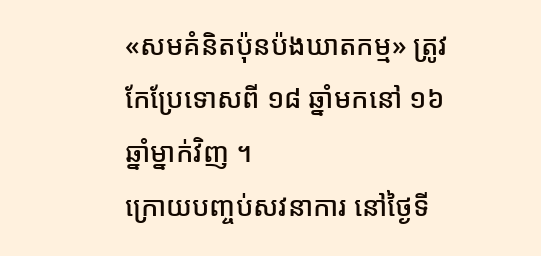«សមគំនិតប៉ុនប៉ងឃាតកម្ម» ត្រូវកែប្រែទោសពី ១៨ ឆ្នាំមកនៅ ១៦ ឆ្នាំម្នាក់វិញ ។
ក្រោយបញ្ចប់សវនាការ នៅថ្ងៃទី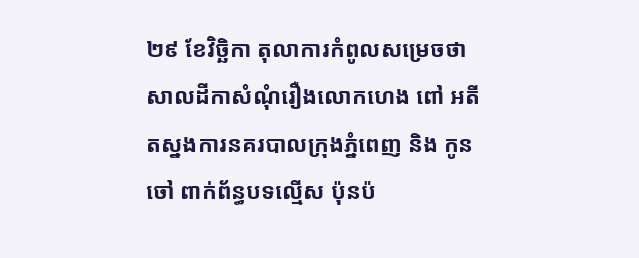២៩ ខែវិច្ឆិកា តុលាការកំពូលសម្រេចថា សាលដីកាសំណុំរឿងលោកហេង ពៅ អតីតស្នងការនគរបាលក្រុងភ្នំពេញ និង កូនចៅ ពាក់ព័ន្ធបទល្មើស ប៉ុនប៉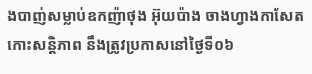ងបាញ់សម្លាប់ឧកញ៉ាថុង អ៊ុយប៉ាង ចាងហ្វាងកាសែតកោះសន្តិភាព នឹងត្រូវប្រកាសនៅថ្ងៃទី០៦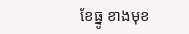ខែធ្នូ ខាងមុខ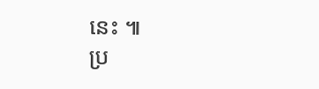នេះ ៕
ប្រ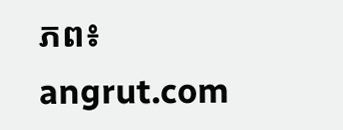ភព៖ angrut.com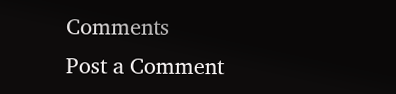Comments
Post a Comment